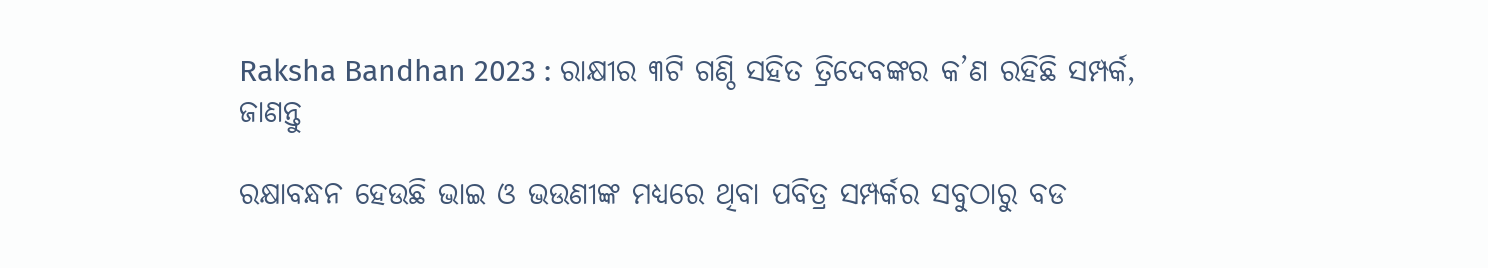Raksha Bandhan 2023 : ରାକ୍ଷୀର ୩ଟି ଗଣ୍ଠି ସହିତ ତ୍ରିଦେବଙ୍କର କ’ଣ ରହିଛି ସମ୍ପର୍କ, ଜାଣନ୍ତୁ

ରକ୍ଷାବନ୍ଧନ ହେଉଛି ଭାଇ ଓ ଭଉଣୀଙ୍କ ମଧ୍ୟରେ ଥିବା ପବିତ୍ର ସମ୍ପର୍କର ସବୁଠାରୁ ବଡ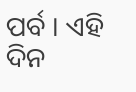ପର୍ବ । ଏହି ଦିନ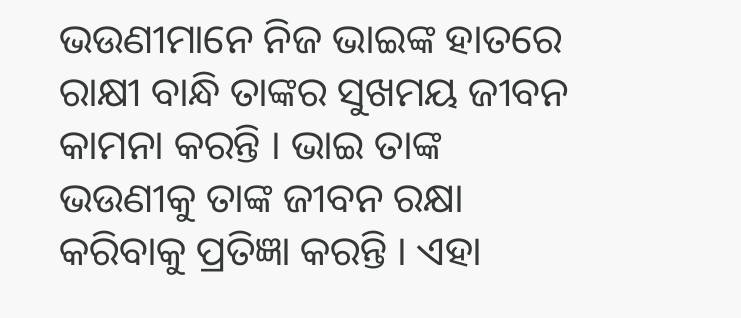ଭଉଣୀମାନେ ନିଜ ଭାଇଙ୍କ ହାତରେ ରାକ୍ଷୀ ବାନ୍ଧି ତାଙ୍କର ସୁଖମୟ ଜୀବନ କାମନା କରନ୍ତି । ଭାଇ ତାଙ୍କ ଭଉଣୀକୁ ତାଙ୍କ ଜୀବନ ରକ୍ଷା କରିବାକୁ ପ୍ରତିଜ୍ଞା କରନ୍ତି । ଏହା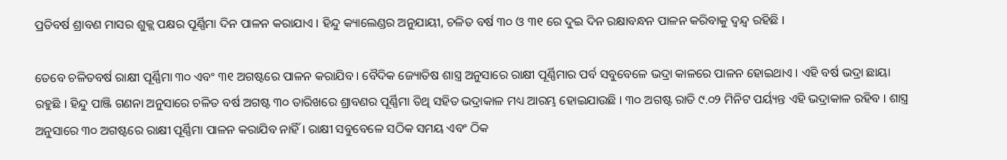ପ୍ରତିବର୍ଷ ଶ୍ରାବଣ ମାସର ଶୁକ୍ଲ ପକ୍ଷର ପୂର୍ଣ୍ଣିମା ଦିନ ପାଳନ କରାଯାଏ । ହିନ୍ଦୁ କ୍ୟାଲେଣ୍ଡର ଅନୁଯାୟୀ, ଚଳିତ ବର୍ଷ ୩୦ ଓ ୩୧ ରେ ଦୁଇ ଦିନ ରକ୍ଷାବନ୍ଧନ ପାଳନ କରିବାକୁ ଦ୍ୱନ୍ଦ୍ୱ ରହିଛି ।

ତେବେ ଚଳିତବର୍ଷ ରାକ୍ଷୀ ପୂର୍ଣ୍ଣିମା ୩୦ ଏବଂ ୩୧ ଅଗଷ୍ଟରେ ପାଳନ କରାଯିବ । ବୈଦିକ ଜ୍ୟୋତିଷ ଶାସ୍ତ୍ର ଅନୁସାରେ ରାକ୍ଷୀ ପୂର୍ଣ୍ଣିମାର ପର୍ବ ସବୁବେଳେ ଭଦ୍ରା କାଳରେ ପାଳନ ହୋଇଥାଏ । ଏହି ବର୍ଷ ଭଦ୍ରା ଛାୟା ରହୁଛି । ହିନ୍ଦୁ ପାଞ୍ଜି ଗଣନା ଅନୁସାରେ ଚଳିତ ବର୍ଷ ଅଗଷ୍ଟ ୩୦ ତାରିଖରେ ଶ୍ରାବଣର ପୂର୍ଣ୍ଣିମା ତିଥି ସହିତ ଭଦ୍ରାକାଳ ମଧ୍ୟ ଆରମ୍ଭ ହୋଇଯାଉଛି । ୩୦ ଅଗଷ୍ଟ ରାତି ୯.୦୨ ମିନିଟ ପର୍ୟ୍ୟନ୍ତ ଏହି ଭଦ୍ରାକାଳ ରହିବ । ଶାସ୍ତ୍ର ଅନୁସାରେ ୩୦ ଅଗଷ୍ଟରେ ରାକ୍ଷୀ ପୂର୍ଣ୍ଣିମା ପାଳନ କରାଯିବ ନାହିଁ । ରାକ୍ଷୀ ସବୁବେଳେ ସଠିକ ସମୟ ଏବଂ ଠିକ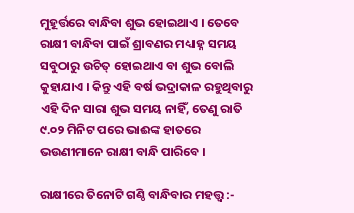ମୁହୂର୍ତ୍ତରେ ବାନ୍ଧିବା ଶୁଭ ହୋଇଥାଏ । ତେବେ ରାକ୍ଷୀ ବାନ୍ଧିବା ପାଇଁ ଶ୍ରାବଣର ମଧ୍ୟାହ୍ନ ସମୟ ସବୁଠାରୁ ଉଚିତ୍ ହୋଇଥାଏ ବା ଶୁଭ ବୋଲି କୁହାଯାଏ । କିନ୍ତୁ ଏହି ବର୍ଷ ଭଦ୍ରାକାଳ ରହୁଥିବାରୁ ଏହି ଦିନ ସାରା ଶୁଭ ସମୟ ନାହିଁ, ତେଣୁ ରାତି ୯.୦୨ ମିନିଟ ପରେ ଭାଈଙ୍କ ହାତରେ ଭଉଣୀମାନେ ରାକ୍ଷୀ ବାନ୍ଧି ପାରିବେ ।

ରାକ୍ଷୀରେ ତିନୋଟି ଗଣ୍ଠି ବାନ୍ଧିବାର ମହତ୍ତ୍ୱ :-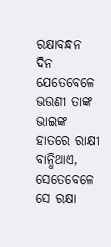ରକ୍ଷାବନ୍ଧନ ଦିନ ଯେତେବେଳେ ଭଉଣୀ ତାଙ୍କ ଭାଇଙ୍କ ହାତରେ ରାକ୍ଷୀ ବାନ୍ଧିଥାଏ, ସେତେବେଳେ ସେ ରକ୍ଷା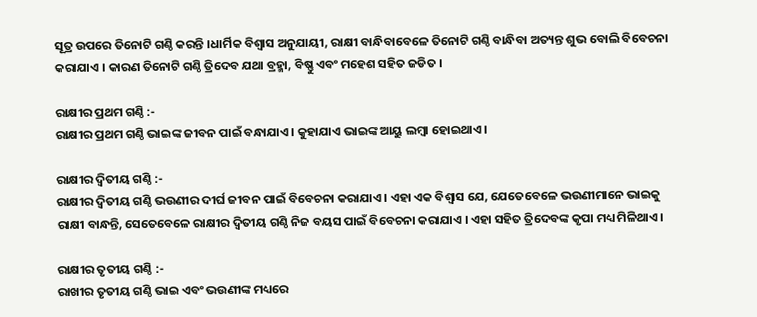ସୂତ୍ର ଉପରେ ତିନୋଟି ଗଣ୍ଠି କରନ୍ତି ।ଧାର୍ମିକ ବିଶ୍ୱାସ ଅନୁଯାୟୀ, ରାକ୍ଷୀ ବାନ୍ଧିବାବେଳେ ତିନୋଟି ଗଣ୍ଠି ବାନ୍ଧିବା ଅତ୍ୟନ୍ତ ଶୁଭ ବୋଲି ବିବେଚନା କରାଯାଏ । କାରଣ ତିନୋଟି ଗଣ୍ଠି ତ୍ରିଦେବ ଯଥା ବ୍ରହ୍ମା, ବିଷ୍ଣୁ ଏବଂ ମହେଶ ସହିତ ଜଡିତ ।

ରାକ୍ଷୀର ପ୍ରଥମ ଗଣ୍ଠି :-
ରାକ୍ଷୀର ପ୍ରଥମ ଗଣ୍ଠି ଭାଇଙ୍କ ଜୀବନ ପାଇଁ ବନ୍ଧାଯାଏ । କୁହାଯାଏ ଭାଇଙ୍କ ଆୟୁ ଲମ୍ବା ହୋଇଥାଏ ।

ରାକ୍ଷୀର ଦ୍ୱିତୀୟ ଗଣ୍ଠି :-
ରାକ୍ଷୀର ଦ୍ୱିତୀୟ ଗଣ୍ଠି ଭଉଣୀର ଦୀର୍ଘ ଜୀବନ ପାଇଁ ବିବେଚନା କରାଯାଏ । ଏହା ଏକ ବିଶ୍ୱାସ ଯେ, ଯେତେବେଳେ ଭଉଣୀମାନେ ଭାଇକୁ ରାକ୍ଷୀ ବାନ୍ଧନ୍ତି, ସେତେବେଳେ ରାକ୍ଷୀର ଦ୍ୱିତୀୟ ଗଣ୍ଠି ନିଜ ବୟସ ପାଇଁ ବିବେଚନା କରାଯାଏ । ଏହା ସହିତ ତ୍ରିଦେବଙ୍କ କୃପା ମଧ୍ୟ ମିଳିଥାଏ ।

ରାକ୍ଷୀର ତୃତୀୟ ଗଣ୍ଠି :-
ରାଖୀର ତୃତୀୟ ଗଣ୍ଠି ଭାଇ ଏବଂ ଭଉଣୀଙ୍କ ମଧ୍ୟରେ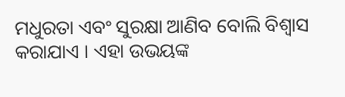ମଧୁରତା ଏବଂ ସୁରକ୍ଷା ଆଣିବ ବୋଲି ବିଶ୍ୱାସ କରାଯାଏ । ଏହା ଉଭୟଙ୍କ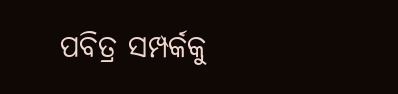ପବିତ୍ର ସମ୍ପର୍କକୁ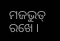ମଜଭୁତ୍ ରଖେ ।